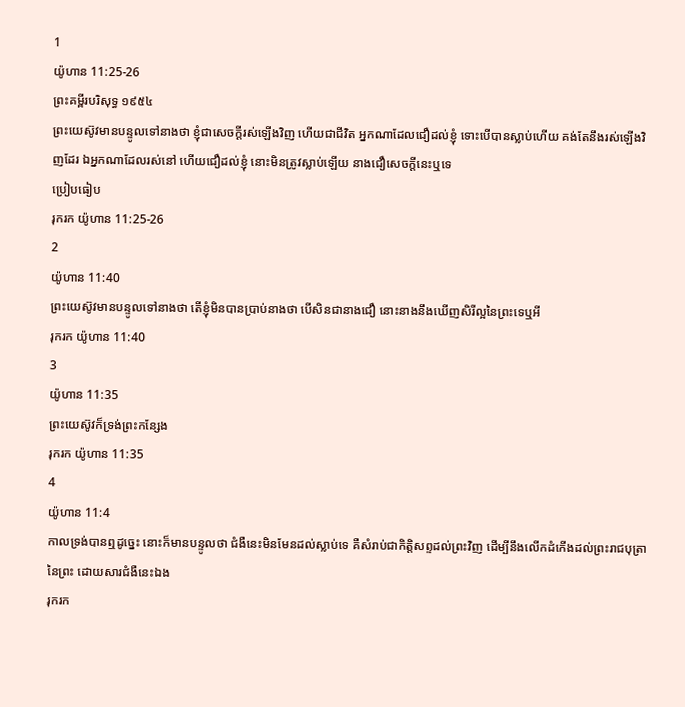1
យ៉ូហាន 11:25-26
ព្រះគម្ពីរបរិសុទ្ធ ១៩៥៤
ព្រះយេស៊ូវមានបន្ទូលទៅនាងថា ខ្ញុំជាសេចក្ដីរស់ឡើងវិញ ហើយជាជីវិត អ្នកណាដែលជឿដល់ខ្ញុំ ទោះបើបានស្លាប់ហើយ គង់តែនឹងរស់ឡើងវិញដែរ ឯអ្នកណាដែលរស់នៅ ហើយជឿដល់ខ្ញុំ នោះមិនត្រូវស្លាប់ឡើយ នាងជឿសេចក្ដីនេះឬទេ
ប្រៀបធៀប
រុករក យ៉ូហាន 11:25-26
2
យ៉ូហាន 11:40
ព្រះយេស៊ូវមានបន្ទូលទៅនាងថា តើខ្ញុំមិនបានប្រាប់នាងថា បើសិនជានាងជឿ នោះនាងនឹងឃើញសិរីល្អនៃព្រះទេឬអី
រុករក យ៉ូហាន 11:40
3
យ៉ូហាន 11:35
ព្រះយេស៊ូវក៏ទ្រង់ព្រះកន្សែង
រុករក យ៉ូហាន 11:35
4
យ៉ូហាន 11:4
កាលទ្រង់បានឮដូច្នេះ នោះក៏មានបន្ទូលថា ជំងឺនេះមិនមែនដល់ស្លាប់ទេ គឺសំរាប់ជាកិត្តិសព្ទដល់ព្រះវិញ ដើម្បីនឹងលើកដំកើងដល់ព្រះរាជបុត្រានៃព្រះ ដោយសារជំងឺនេះឯង
រុករក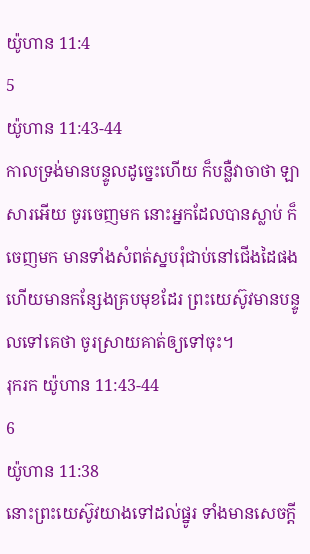យ៉ូហាន 11:4
5
យ៉ូហាន 11:43-44
កាលទ្រង់មានបន្ទូលដូច្នេះហើយ ក៏បន្លឺវាចាថា ឡាសារអើយ ចូរចេញមក នោះអ្នកដែលបានស្លាប់ ក៏ចេញមក មានទាំងសំពត់ស្នបរុំជាប់នៅជើងដៃផង ហើយមានកន្សែងគ្របមុខដែរ ព្រះយេស៊ូវមានបន្ទូលទៅគេថា ចូរស្រាយគាត់ឲ្យទៅចុះ។
រុករក យ៉ូហាន 11:43-44
6
យ៉ូហាន 11:38
នោះព្រះយេស៊ូវយាងទៅដល់ផ្នូរ ទាំងមានសេចក្ដី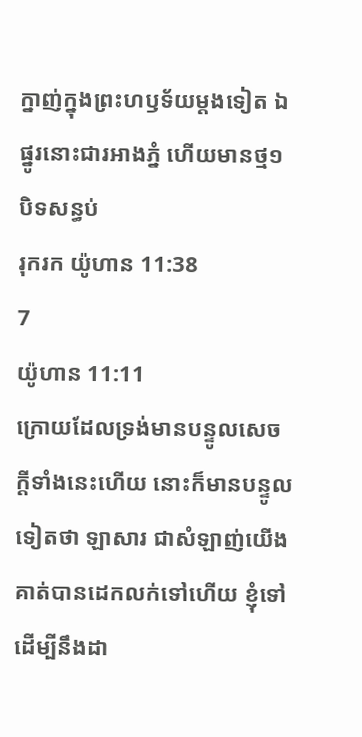ក្នាញ់ក្នុងព្រះហឫទ័យម្តងទៀត ឯផ្នូរនោះជារអាងភ្នំ ហើយមានថ្ម១បិទសន្ធប់
រុករក យ៉ូហាន 11:38
7
យ៉ូហាន 11:11
ក្រោយដែលទ្រង់មានបន្ទូលសេចក្ដីទាំងនេះហើយ នោះក៏មានបន្ទូលទៀតថា ឡាសារ ជាសំឡាញ់យើង គាត់បានដេកលក់ទៅហើយ ខ្ញុំទៅដើម្បីនឹងដា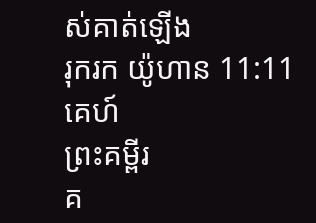ស់គាត់ឡើង
រុករក យ៉ូហាន 11:11
គេហ៍
ព្រះគម្ពីរ
គ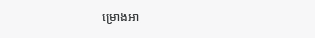ម្រោងអា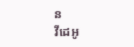ន
វីដេអូ